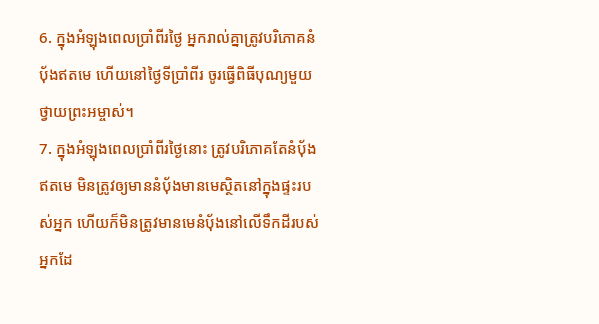6. ក្នុងអំឡុងពេលប្រាំពីរថ្ងៃ អ្នករាល់គ្នាត្រូវបរិភោគនំប៉័ងឥតមេ ហើយនៅថ្ងៃទីប្រាំពីរ ចូរធ្វើពិធីបុណ្យមួយថ្វាយព្រះអម្ចាស់។
7. ក្នុងអំឡុងពេលប្រាំពីរថ្ងៃនោះ ត្រូវបរិភោគតែនំប៉័ងឥតមេ មិនត្រូវឲ្យមាននំប៉័ងមានមេស្ថិតនៅក្នុងផ្ទះរបស់អ្នក ហើយក៏មិនត្រូវមានមេនំប៉័ងនៅលើទឹកដីរបស់អ្នកដែ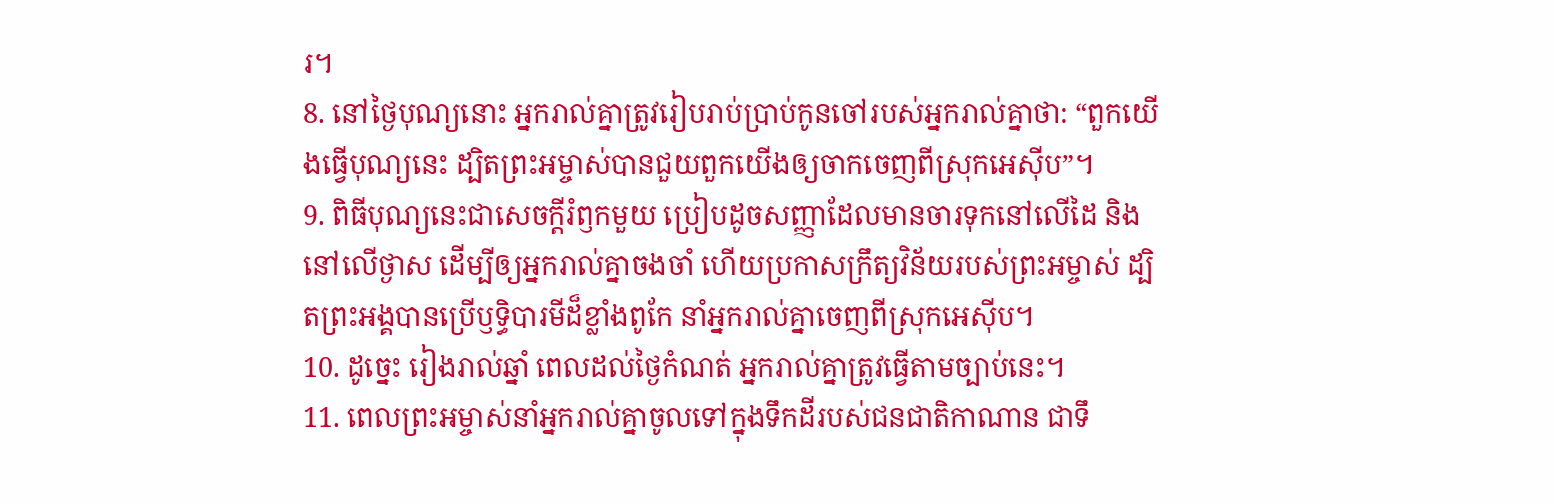រ។
8. នៅថ្ងៃបុណ្យនោះ អ្នករាល់គ្នាត្រូវរៀបរាប់ប្រាប់កូនចៅរបស់អ្នករាល់គ្នាថា: “ពួកយើងធ្វើបុណ្យនេះ ដ្បិតព្រះអម្ចាស់បានជួយពួកយើងឲ្យចាកចេញពីស្រុកអេស៊ីប”។
9. ពិធីបុណ្យនេះជាសេចក្ដីរំឭកមួយ ប្រៀបដូចសញ្ញាដែលមានចារទុកនៅលើដៃ និងនៅលើថ្ងាស ដើម្បីឲ្យអ្នករាល់គ្នាចងចាំ ហើយប្រកាសក្រឹត្យវិន័យរបស់ព្រះអម្ចាស់ ដ្បិតព្រះអង្គបានប្រើឫទ្ធិបារមីដ៏ខ្លាំងពូកែ នាំអ្នករាល់គ្នាចេញពីស្រុកអេស៊ីប។
10. ដូច្នេះ រៀងរាល់ឆ្នាំ ពេលដល់ថ្ងៃកំណត់ អ្នករាល់គ្នាត្រូវធ្វើតាមច្បាប់នេះ។
11. ពេលព្រះអម្ចាស់នាំអ្នករាល់គ្នាចូលទៅក្នុងទឹកដីរបស់ជនជាតិកាណាន ជាទឹ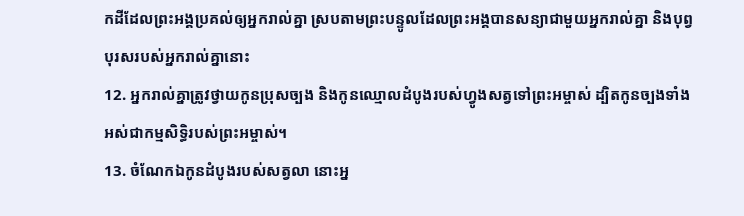កដីដែលព្រះអង្គប្រគល់ឲ្យអ្នករាល់គ្នា ស្របតាមព្រះបន្ទូលដែលព្រះអង្គបានសន្យាជាមួយអ្នករាល់គ្នា និងបុព្វបុរសរបស់អ្នករាល់គ្នានោះ
12. អ្នករាល់គ្នាត្រូវថ្វាយកូនប្រុសច្បង និងកូនឈ្មោលដំបូងរបស់ហ្វូងសត្វទៅព្រះអម្ចាស់ ដ្បិតកូនច្បងទាំងអស់ជាកម្មសិទ្ធិរបស់ព្រះអម្ចាស់។
13. ចំណែកឯកូនដំបូងរបស់សត្វលា នោះអ្ន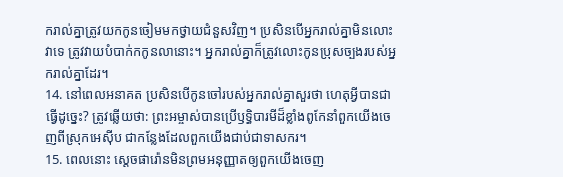ករាល់គ្នាត្រូវយកកូនចៀមមកថ្វាយជំនួសវិញ។ ប្រសិនបើអ្នករាល់គ្នាមិនលោះវាទេ ត្រូវវាយបំបាក់កកូនលានោះ។ អ្នករាល់គ្នាក៏ត្រូវលោះកូនប្រុសច្បងរបស់អ្នករាល់គ្នាដែរ។
14. នៅពេលអនាគត ប្រសិនបើកូនចៅរបស់អ្នករាល់គ្នាសួរថា ហេតុអ្វីបានជាធ្វើដូច្នេះ? ត្រូវឆ្លើយថា: ព្រះអម្ចាស់បានប្រើឫទ្ធិបារមីដ៏ខ្លាំងពូកែនាំពួកយើងចេញពីស្រុកអេស៊ីប ជាកន្លែងដែលពួកយើងជាប់ជាទាសករ។
15. ពេលនោះ ស្ដេចផារ៉ោនមិនព្រមអនុញ្ញាតឲ្យពួកយើងចេញ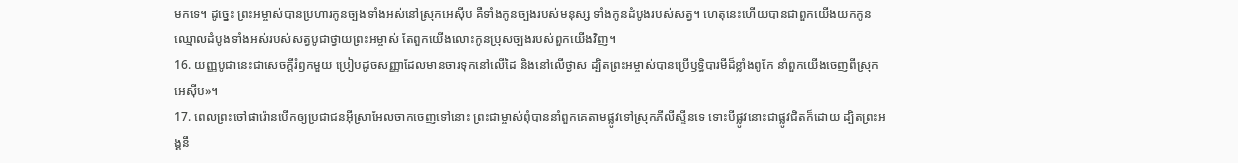មកទេ។ ដូច្នេះ ព្រះអម្ចាស់បានប្រហារកូនច្បងទាំងអស់នៅស្រុកអេស៊ីប គឺទាំងកូនច្បងរបស់មនុស្ស ទាំងកូនដំបូងរបស់សត្វ។ ហេតុនេះហើយបានជាពួកយើងយកកូនឈ្មោលដំបូងទាំងអស់របស់សត្វបូជាថ្វាយព្រះអម្ចាស់ តែពួកយើងលោះកូនប្រុសច្បងរបស់ពួកយើងវិញ។
16. យញ្ញបូជានេះជាសេចក្ដីរំឭកមួយ ប្រៀបដូចសញ្ញាដែលមានចារទុកនៅលើដៃ និងនៅលើថ្ងាស ដ្បិតព្រះអម្ចាស់បានប្រើឫទ្ធិបារមីដ៏ខ្លាំងពូកែ នាំពួកយើងចេញពីស្រុកអេស៊ីប»។
17. ពេលព្រះចៅផារ៉ោនបើកឲ្យប្រជាជនអ៊ីស្រាអែលចាកចេញទៅនោះ ព្រះជាម្ចាស់ពុំបាននាំពួកគេតាមផ្លូវទៅស្រុកភីលីស្ទីនទេ ទោះបីផ្លូវនោះជាផ្លូវជិតក៏ដោយ ដ្បិតព្រះអង្គនឹ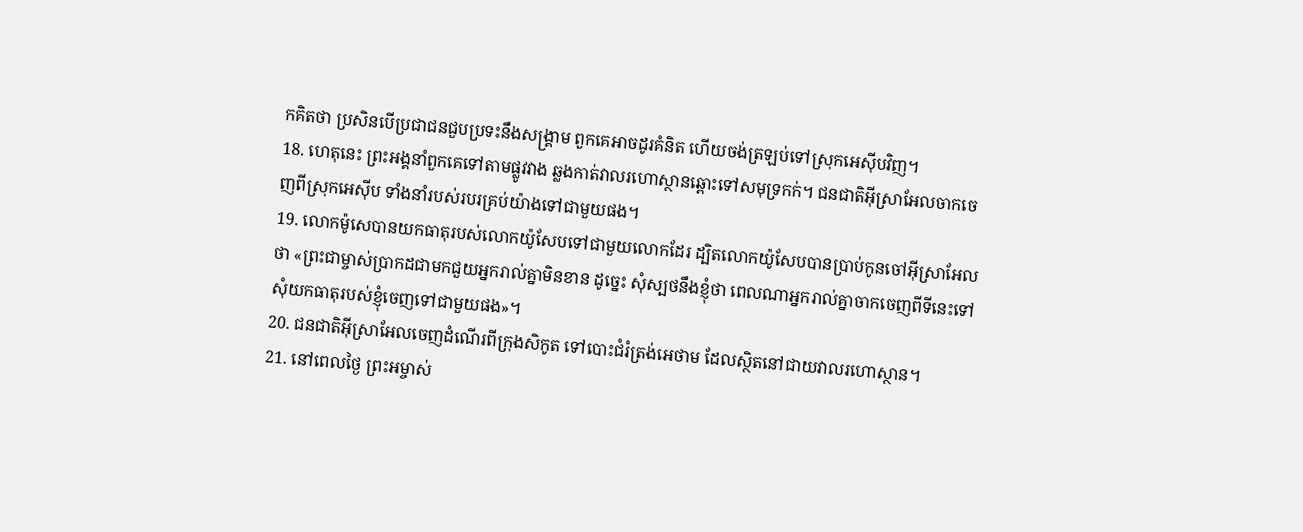កគិតថា ប្រសិនបើប្រជាជនជួបប្រទះនឹងសង្គ្រាម ពួកគេអាចដូរគំនិត ហើយចង់ត្រឡប់ទៅស្រុកអេស៊ីបវិញ។
18. ហេតុនេះ ព្រះអង្គនាំពួកគេទៅតាមផ្លូវវាង ឆ្លងកាត់វាលរហោស្ថានឆ្ពោះទៅសមុទ្រកក់។ ជនជាតិអ៊ីស្រាអែលចាកចេញពីស្រុកអេស៊ីប ទាំងនាំរបស់របរគ្រប់យ៉ាងទៅជាមួយផង។
19. លោកម៉ូសេបានយកធាតុរបស់លោកយ៉ូសែបទៅជាមួយលោកដែរ ដ្បិតលោកយ៉ូសែបបានប្រាប់កូនចៅអ៊ីស្រាអែលថា «ព្រះជាម្ចាស់ប្រាកដជាមកជួយអ្នករាល់គ្នាមិនខាន ដូច្នេះ សុំស្បថនឹងខ្ញុំថា ពេលណាអ្នករាល់គ្នាចាកចេញពីទីនេះទៅ សុំយកធាតុរបស់ខ្ញុំចេញទៅជាមួយផង»។
20. ជនជាតិអ៊ីស្រាអែលចេញដំណើរពីក្រុងសិកូត ទៅបោះជំរំត្រង់អេថាម ដែលស្ថិតនៅជាយវាលរហោស្ថាន។
21. នៅពេលថ្ងៃ ព្រះអម្ចាស់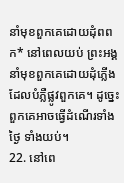នាំមុខពួកគេដោយដុំពពក* នៅពេលយប់ ព្រះអង្គនាំមុខពួកគេដោយដុំភ្លើង ដែលបំភ្លឺផ្លូវពួកគេ។ ដូច្នេះ ពួកគេអាចធ្វើដំណើរទាំងថ្ងៃ ទាំងយប់។
22. នៅពេ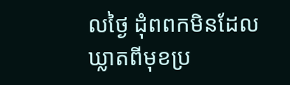លថ្ងៃ ដុំពពកមិនដែលឃ្លាតពីមុខប្រ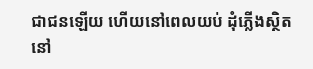ជាជនឡើយ ហើយនៅពេលយប់ ដុំភ្លើងស្ថិតនៅ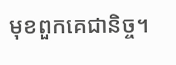មុខពួកគេជានិច្ច។